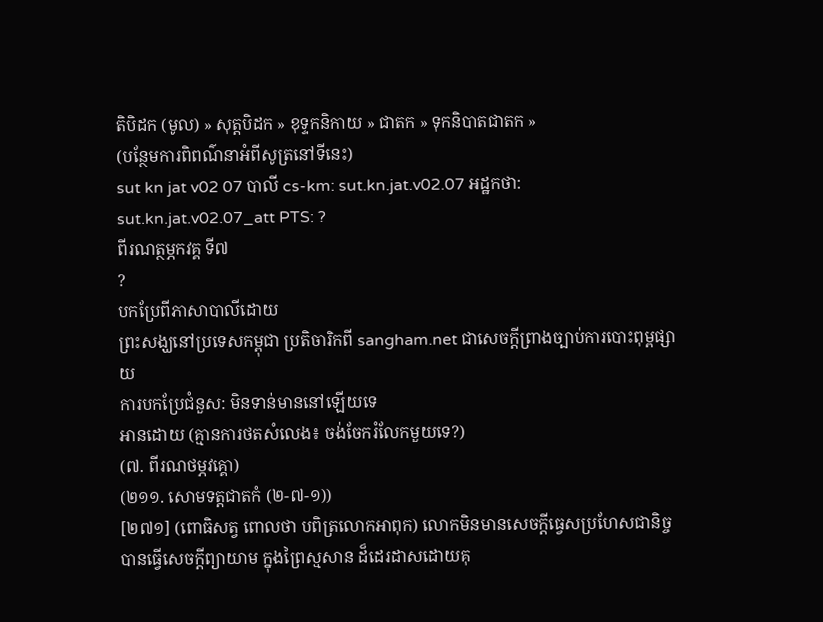តិបិដក (មូល) » សុត្តបិដក » ខុទ្ទកនិកាយ » ជាតក » ទុកនិបាតជាតក »
(បន្ថែមការពិពណ៌នាអំពីសូត្រនៅទីនេះ)
sut kn jat v02 07 បាលី cs-km: sut.kn.jat.v02.07 អដ្ឋកថា: sut.kn.jat.v02.07_att PTS: ?
ពីរណត្ថម្ភកវគ្គ ទី៧
?
បកប្រែពីភាសាបាលីដោយ
ព្រះសង្ឃនៅប្រទេសកម្ពុជា ប្រតិចារិកពី sangham.net ជាសេចក្តីព្រាងច្បាប់ការបោះពុម្ពផ្សាយ
ការបកប្រែជំនួស: មិនទាន់មាននៅឡើយទេ
អានដោយ (គ្មានការថតសំលេង៖ ចង់ចែករំលែកមួយទេ?)
(៧. ពីរណថម្ភវគ្គោ)
(២១១. សោមទត្តជាតកំ (២-៧-១))
[២៧១] (ពោធិសត្វ ពោលថា បពិត្រលោកអាពុក) លោកមិនមានសេចក្តីធ្វេសប្រហែសជានិច្ច បានធ្វើសេចក្ដីព្យាយាម ក្នុងព្រៃស្មសាន ដ៏ដេរដាសដោយគុ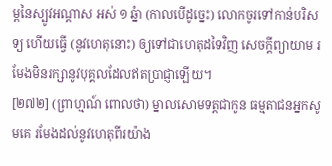ម្ពនៃស្បូវអណ្ដាស អស់ ១ ឆ្នំា (កាលបើដូច្នេះ) លោកចូរទៅកាន់បរិសទ្យ ហើយធ្វើ (នូវហេតុនោះ) ឲ្យទៅជាហេតុដទៃវិញ សេចក្ដីព្យាយាម រមែងមិនរក្សានូវបុគ្គលដែលឥតប្រាជ្ញាឡើយ។
[២៧២] (ព្រាហ្មណ៍ ពោលថា) ម្នាលសោមទត្តជាកូន ធម្មតាជនអ្នកសូមគេ រមែងដល់នូវហេតុពីរយ៉ាង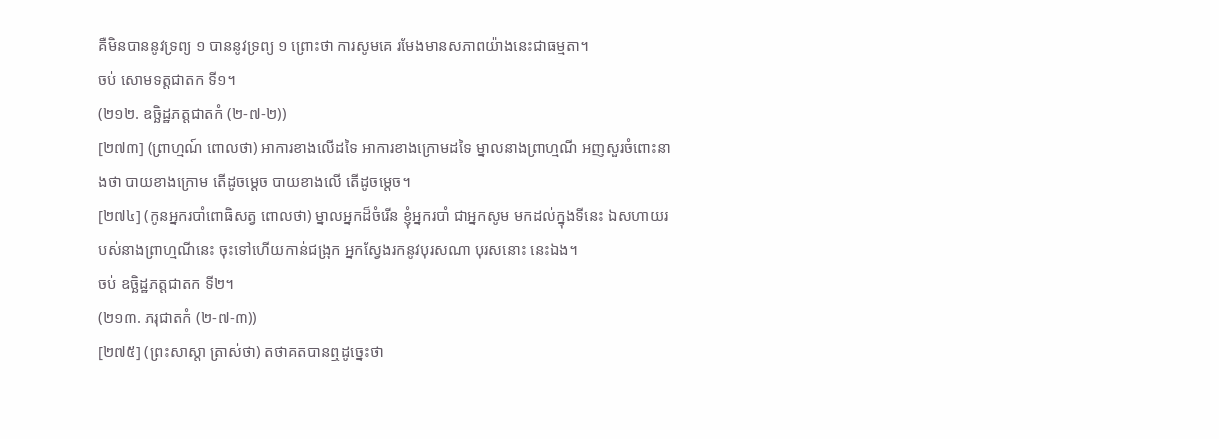គឺមិនបាននូវទ្រព្យ ១ បាននូវទ្រព្យ ១ ព្រោះថា ការសូមគេ រមែងមានសភាពយ៉ាងនេះជាធម្មតា។
ចប់ សោមទត្តជាតក ទី១។
(២១២. ឧច្ឆិដ្ឋភត្តជាតកំ (២-៧-២))
[២៧៣] (ព្រាហ្មណ៍ ពោលថា) អាការខាងលើដទៃ អាការខាងក្រោមដទៃ ម្នាលនាងព្រាហ្មណី អញសួរចំពោះនាងថា បាយខាងក្រោម តើដូចម្ដេច បាយខាងលើ តើដូចម្ដេច។
[២៧៤] (កូនអ្នករបាំពោធិសត្វ ពោលថា) ម្នាលអ្នកដ៏ចំរើន ខ្ញុំអ្នករបាំ ជាអ្នកសូម មកដល់ក្នុងទីនេះ ឯសហាយរបស់នាងព្រាហ្មណីនេះ ចុះទៅហើយកាន់ជង្រុក អ្នកស្វែងរកនូវបុរសណា បុរសនោះ នេះឯង។
ចប់ ឧច្ឆិដ្ឋភត្តជាតក ទី២។
(២១៣. ភរុជាតកំ (២-៧-៣))
[២៧៥] (ព្រះសាស្ដា ត្រាស់ថា) តថាគតបានឮដូច្នេះថា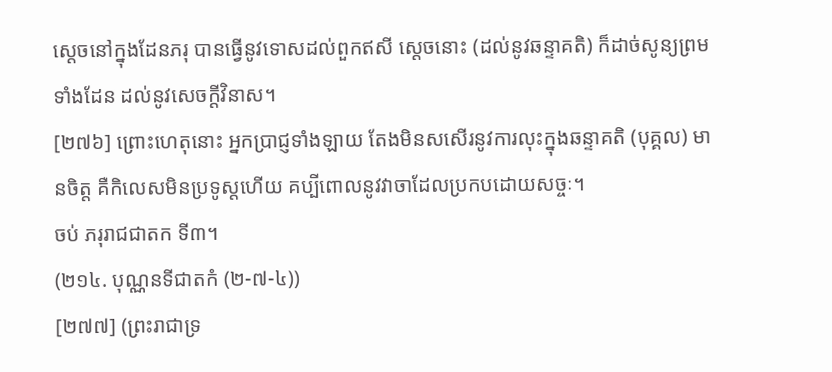ស្ដេចនៅក្នុងដែនភរុ បានធ្វើនូវទោសដល់ពួកឥសី ស្ដេចនោះ (ដល់នូវឆន្ទាគតិ) ក៏ដាច់សូន្យព្រមទាំងដែន ដល់នូវសេចក្ដីវិនាស។
[២៧៦] ព្រោះហេតុនោះ អ្នកប្រាជ្ញទាំងឡាយ តែងមិនសសើរនូវការលុះក្នុងឆន្ទាគតិ (បុគ្គល) មានចិត្ត គឺកិលេសមិនប្រទូស្តហើយ គប្បីពោលនូវវាចាដែលប្រកបដោយសច្ចៈ។
ចប់ ភរុរាជជាតក ទី៣។
(២១៤. បុណ្ណនទីជាតកំ (២-៧-៤))
[២៧៧] (ព្រះរាជាទ្រ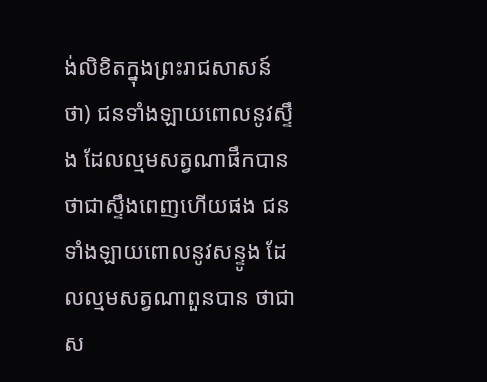ង់លិខិតក្នុងព្រះរាជសាសន៍ថា) ជនទាំងឡាយពោលនូវស្ទឹង ដែលល្មមសត្វណាផឹកបាន ថាជាស្ទឹងពេញហើយផង ជនទាំងឡាយពោលនូវសន្ទូង ដែលល្មមសត្វណាពួនបាន ថាជាស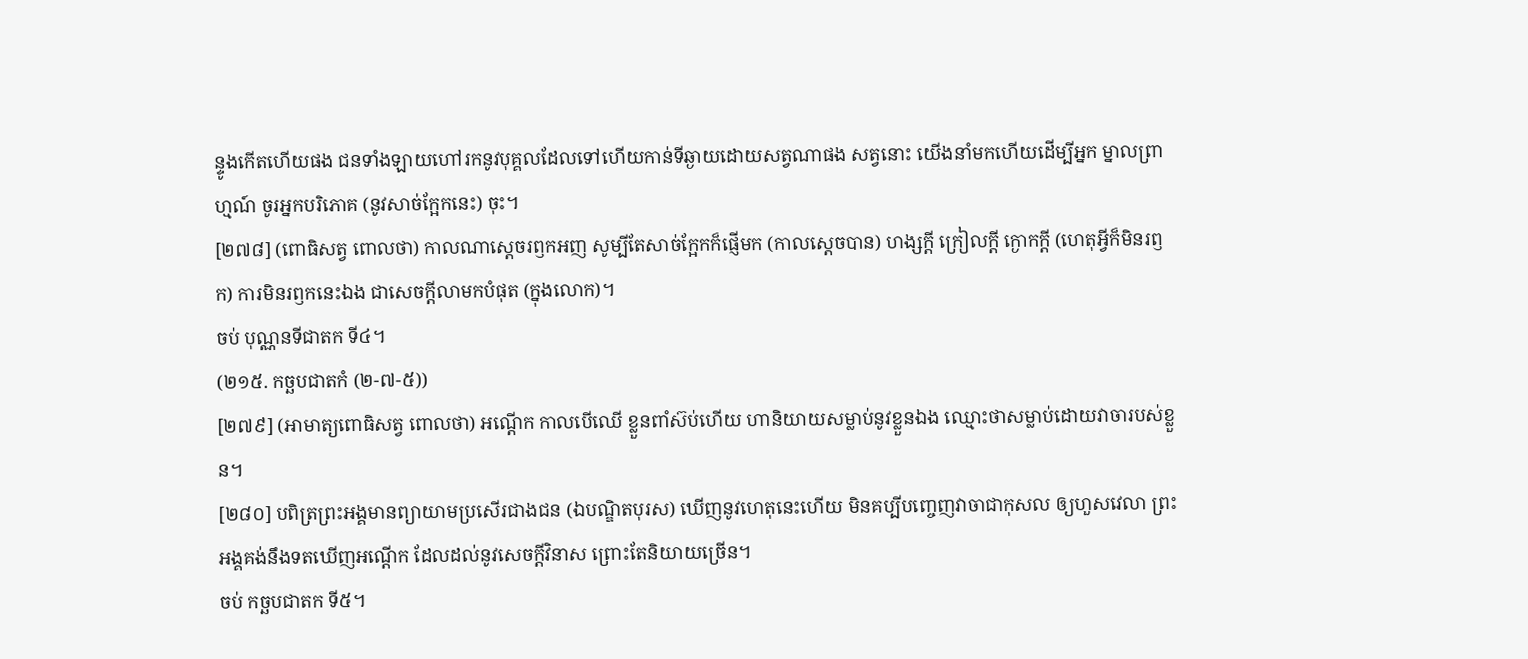ន្ទូងកើតហើយផង ជនទាំងឡាយហៅរកនូវបុគ្គលដែលទៅហើយកាន់ទីឆ្ងាយដោយសត្វណាផង សត្វនោះ យើងនាំមកហើយដើម្បីអ្នក ម្នាលព្រាហ្មណ៍ ចូរអ្នកបរិភោគ (នូវសាច់ក្អែកនេះ) ចុះ។
[២៧៨] (ពោធិសត្វ ពោលថា) កាលណាស្ដេចរឭកអញ សូម្បីតែសាច់ក្អែកក៏ផ្ញើមក (កាលស្ដេចបាន) ហង្សក្ដី ក្រៀលក្ដី ក្ងោកក្ដី (ហេតុអ្វីក៏មិនរឭក) ការមិនរឭកនេះឯង ជាសេចក្ដីលាមកបំផុត (ក្នុងលោក)។
ចប់ បុណ្ណនទីជាតក ទី៤។
(២១៥. កច្ឆបជាតកំ (២-៧-៥))
[២៧៩] (អាមាត្យពោធិសត្វ ពោលថា) អណ្ដើក កាលបើឈើ ខ្លួនពាំស៊ប់ហើយ ហានិយាយសម្លាប់នូវខ្លួនឯង ឈ្មោះថាសម្លាប់ដោយវាចារបស់ខ្លួន។
[២៨០] បពិត្រព្រះអង្គមានព្យាយាមប្រសើរជាងជន (ឯបណ្ឌិតបុរស) ឃើញនូវហេតុនេះហើយ មិនគប្បីបញ្ចេញវាចាជាកុសល ឲ្យហួសវេលា ព្រះអង្គគង់នឹងទតឃើញអណ្ដើក ដែលដល់នូវសេចក្ដីវិនាស ព្រោះតែនិយាយច្រើន។
ចប់ កច្ឆបជាតក ទី៥។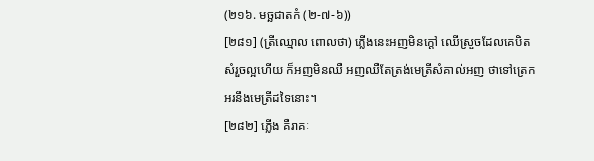(២១៦. មច្ឆជាតកំ (២-៧-៦))
[២៨១] (ត្រីឈ្មោល ពោលថា) ភ្លើងនេះអញមិនក្ដៅ ឈើស្រួចដែលគេបិតសំរួចល្អហើយ ក៏អញមិនឈឺ អញឈឺតែត្រង់មេត្រីសំគាល់អញ ថាទៅត្រេកអរនឹងមេត្រីដទៃនោះ។
[២៨២] ភ្លើង គឺរាគៈ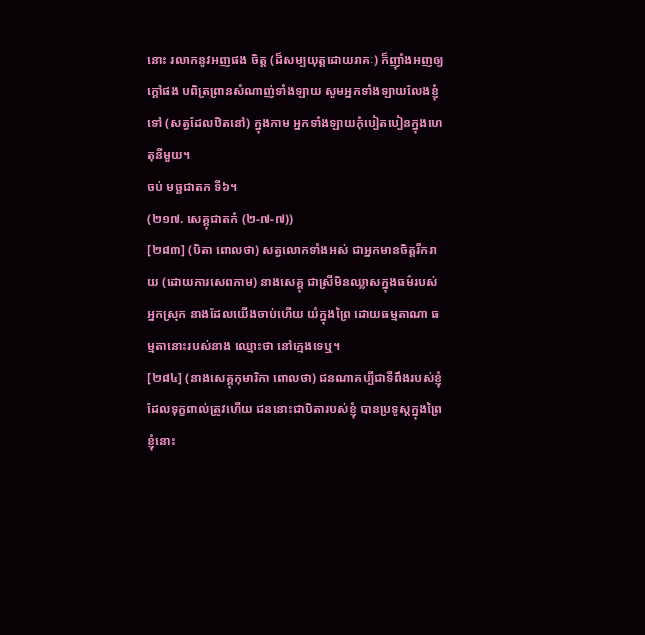នោះ រលាកនូវអញផង ចិត្ត (ដ៏សម្បយុត្តដោយរាគៈ) ក៏ញ៉ាំងអញឲ្យក្ដៅផង បពិត្រព្រានសំណាញ់ទាំងឡាយ សូមអ្នកទាំងឡាយលែងខ្ញុំទៅ (សត្វដែលឋិតនៅ) ក្នុងកាម អ្នកទាំងឡាយកុំបៀតបៀនក្នុងហេតុនីមួយ។
ចប់ មច្ឆជាតក ទី៦។
(២១៧. សេគ្គុជាតកំ (២-៧-៧))
[២៨៣] (បិតា ពោលថា) សត្វលោកទាំងអស់ ជាអ្នកមានចិត្តរីករាយ (ដោយការសេពកាម) នាងសេគ្គុ ជាស្រីមិនឈ្លាសក្នុងធម៌របស់អ្នកស្រុក នាងដែលយើងចាប់ហើយ យំក្នុងព្រៃ ដោយធម្មតាណា ធម្មតានោះរបស់នាង ឈ្មោះថា នៅក្មេងទេឬ។
[២៨៤] (នាងសេគ្គុកុមារិកា ពោលថា) ជនណាគប្បីជាទីពឹងរបស់ខ្ញុំ ដែលទុក្ខពាល់ត្រូវហើយ ជននោះជាបិតារបស់ខ្ញុំ បានប្រទូស្តក្នុងព្រៃ ខ្ញុំនោះ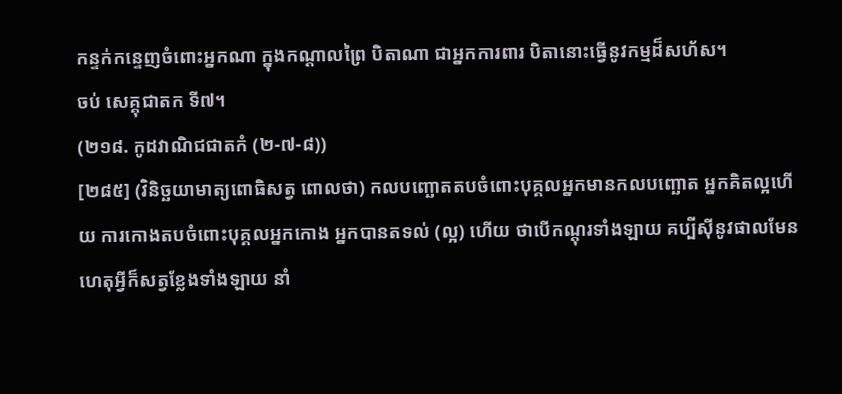កន្ទក់កន្ទេញចំពោះអ្នកណា ក្នុងកណ្ដាលព្រៃ បិតាណា ជាអ្នកការពារ បិតានោះធ្វើនូវកម្មដ៏សហ័ស។
ចប់ សេគ្គុជាតក ទី៧។
(២១៨. កូដវាណិជជាតកំ (២-៧-៨))
[២៨៥] (វិនិច្ឆយាមាត្យពោធិសត្វ ពោលថា) កលបញ្ឆោតតបចំពោះបុគ្គលអ្នកមានកលបញ្ឆោត អ្នកគិតល្អហើយ ការកោងតបចំពោះបុគ្គលអ្នកកោង អ្នកបានតទល់ (ល្អ) ហើយ ថាបើកណ្តុរទាំងឡាយ គប្បីស៊ីនូវផាលមែន ហេតុអ្វីក៏សត្វខ្លែងទាំងឡាយ នាំ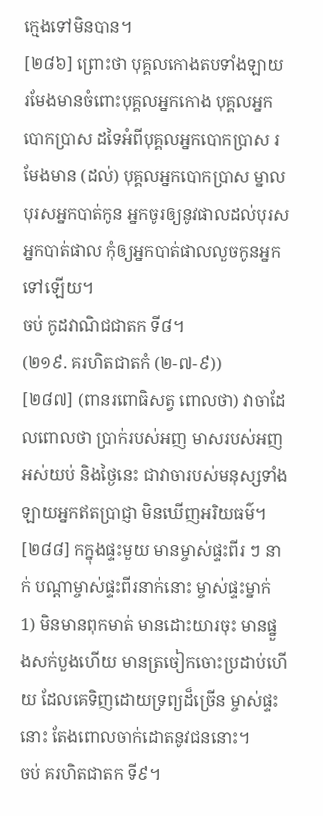ក្មេងទៅមិនបាន។
[២៨៦] ព្រោះថា បុគ្គលកោងតបទាំងឡាយ រមែងមានចំពោះបុគ្គលអ្នកកោង បុគ្គលអ្នកបោកប្រាស ដទៃអំពីបុគ្គលអ្នកបោកប្រាស រមែងមាន (ដល់) បុគ្គលអ្នកបោកប្រាស ម្នាលបុរសអ្នកបាត់កូន អ្នកចូរឲ្យនូវផាលដល់បុរសអ្នកបាត់ផាល កុំឲ្យអ្នកបាត់ផាលលួចកូនអ្នកទៅឡើយ។
ចប់ កូដវាណិជជាតក ទី៨។
(២១៩. គរហិតជាតកំ (២-៧-៩))
[២៨៧] (ពានរពោធិសត្វ ពោលថា) វាចាដែលពោលថា ប្រាក់របស់អញ មាសរបស់អញ អស់យប់ និងថ្ងៃនេះ ជាវាចារបស់មនុស្សទាំងឡាយអ្នកឥតប្រាជ្ញា មិនឃើញអរិយធម៌។
[២៨៨] កក្នុងផ្ទះមួយ មានម្ចាស់ផ្ទះពីរ ៗ នាក់ បណ្ដាម្ចាស់ផ្ទះពីរនាក់នោះ ម្ចាស់ផ្ទះម្នាក់ 1) មិនមានពុកមាត់ មានដោះយារចុះ មានផ្នួងសក់បួងហើយ មានត្រចៀកចោះប្រដាប់ហើយ ដែលគេទិញដោយទ្រព្យដ៏ច្រើន ម្ចាស់ផ្ទះនោះ តែងពោលចាក់ដោតនូវជននោះ។
ចប់ គរហិតជាតក ទី៩។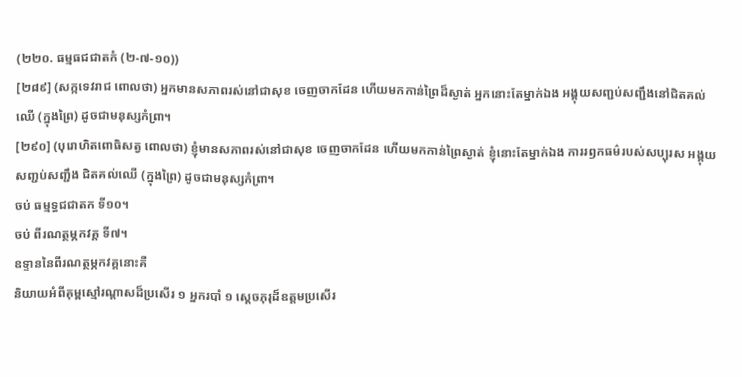(២២០. ធម្មធជជាតកំ (២-៧-១០))
[២៨៩] (សក្កទេវរាជ ពោលថា) អ្នកមានសភាពរស់នៅជាសុខ ចេញចាកដែន ហើយមកកាន់ព្រៃដ៏ស្ងាត់ អ្នកនោះតែម្នាក់ឯង អង្គុយសញ្ជប់សញ្ជឹងនៅជិតគល់ឈើ (ក្នុងព្រៃ) ដូចជាមនុស្សកំព្រា។
[២៩០] (បុរោហិតពោធិសត្វ ពោលថា) ខ្ញុំមានសភាពរស់នៅជាសុខ ចេញចាកដែន ហើយមកកាន់ព្រៃស្ងាត់ ខ្ញុំនោះតែម្នាក់ឯង ការរឭកធម៌របស់សប្បុរស អង្គុយសញ្ជប់សញ្ជឹង ជិតគល់ឈើ (ក្នុងព្រៃ) ដូចជាមនុស្សកំព្រា។
ចប់ ធម្មទ្ធជជាតក ទី១០។
ចប់ ពីរណត្ថម្ភកវគ្គ ទី៧។
ឧទ្ទាននៃពីរណត្ថម្ភកវគ្គនោះគឺ
និយាយអំពីគុម្ពស្មៅរណ្ដាសដ៏ប្រសើរ ១ អ្នករបាំ ១ ស្ដេចភុរុដ៏ឧត្តមប្រសើរ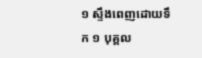១ ស្ទឹងពេញដោយទឹក ១ បុគ្គល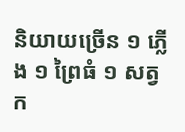និយាយច្រើន ១ ភ្លើង ១ ព្រៃធំ ១ សត្វក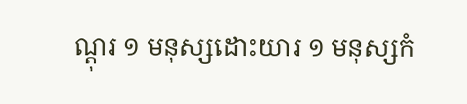ណ្ដុរ ១ មនុស្សដោះយារ ១ មនុស្សកំ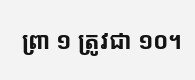ព្រា ១ ត្រូវជា ១០។